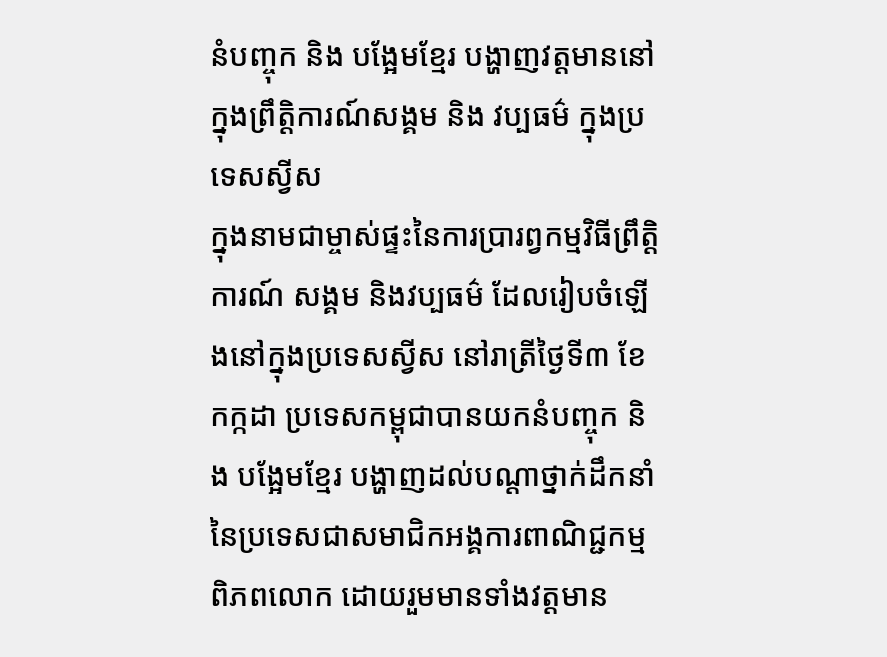នំបញ្ចុក និង បង្អែមខ្មែរ បង្ហាញវត្តមាននៅក្នុងព្រឹត្តិការណ៍សង្គម និង វប្បធម៌ ក្នុងប្រទេសស្វីស
ក្នុងនាមជាម្ចាស់ផ្ទះនៃការប្រារព្វកម្មវិធីព្រឹត្តិការណ៍ សង្គម និងវប្បធម៌ ដែលរៀបចំឡើងនៅក្នុងប្រទេសស្វីស នៅរាត្រីថ្ងៃទី៣ ខែកក្កដា ប្រទេសកម្ពុជាបានយកនំបញ្ចុក និង បង្អែមខ្មែរ បង្ហាញដល់បណ្តាថ្នាក់ដឹកនាំនៃប្រទេសជាសមាជិកអង្គការពាណិជ្ជកម្មពិភពលោក ដោយរួមមានទាំងវត្តមាន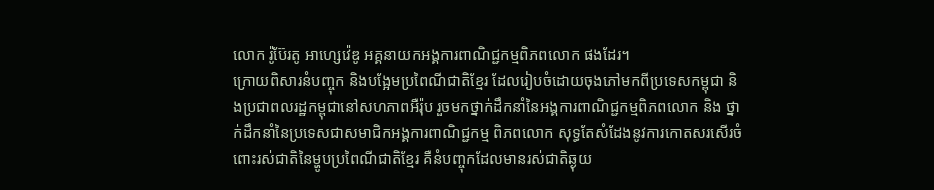លោក រ៉ូប៊ែរតូ អាហ្សេវ៉េឌូ អគ្គនាយកអង្គការពាណិជ្ជកម្មពិភពលោក ផងដែរ។
ក្រោយពិសារនំបញ្ចុក និងបង្អែមប្រពៃណីជាតិខ្មែរ ដែលរៀបចំដោយចុងភៅមកពីប្រទេសកម្ពុជា និងប្រជាពលរដ្ឋកម្ពុជានៅសហភាពអឺរ៉ុប រួចមកថ្នាក់ដឹកនាំនៃអង្គការពាណិជ្ជកម្មពិភពលោក និង ថ្នាក់ដឹកនាំនៃប្រទេសជាសមាជិកអង្គការពាណិជ្ជកម្ម ពិភពលោក សុទ្ធតែសំដែងនូវការកោតសរសើរចំពោះរស់ជាតិនៃម្ហូបប្រពៃណីជាតិខ្មែរ គឺនំបញ្ចុកដែលមានរស់ជាតិឆ្ងុយ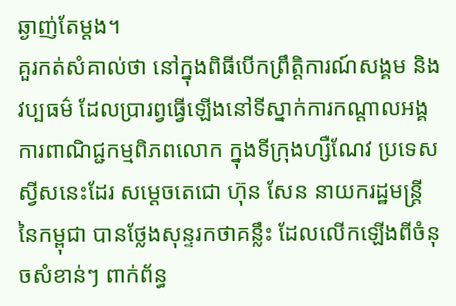ឆ្ងាញ់តែម្តង។
គួរកត់សំគាល់ថា នៅក្នុងពិធីបើកព្រឹត្តិការណ៍សង្គម និងវប្បធម៌ ដែលប្រារព្វធ្វើឡើងនៅទីស្នាក់ការកណ្តាលអង្គការពាណិជ្ជកម្មពិភពលោក ក្នុងទីក្រុងហ្សឺណែវ ប្រទេសស្វីសនេះដែរ សម្តេចតេជោ ហ៊ុន សែន នាយករដ្ឋមន្រ្តីនៃកម្ពុជា បានថ្លែងសុន្ទរកថាគន្លឹះ ដែលលើកឡើងពីចំនុចសំខាន់ៗ ពាក់ព័ន្ធ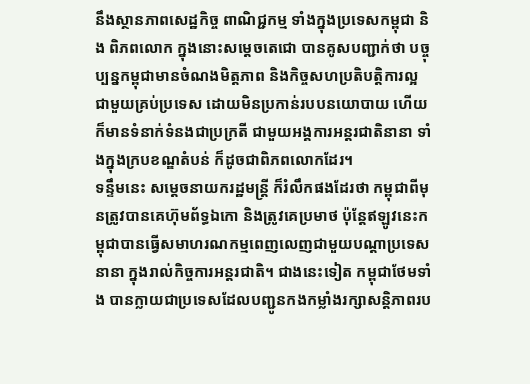នឹងស្ថានភាពសេដ្ឋកិច្ច ពាណិជ្ជកម្ម ទាំងក្នុងប្រទេសកម្ពុជា និង ពិភពលោក ក្នុងនោះសម្តេចតេជោ បានគូសបញ្ជាក់ថា បច្ចុប្បន្នកម្ពុជាមានចំណងមិត្តភាព និងកិច្ចសហប្រតិបត្តិការល្អជាមួយគ្រប់ប្រទេស ដោយមិនប្រកាន់របបនយោបាយ ហើយក៏មានទំនាក់ទំនងជាប្រក្រតី ជាមួយអង្គការអន្តរជាតិនានា ទាំងក្នុងក្របខណ្ឌតំបន់ ក៏ដូចជាពិភពលោកដែរ។
ទន្ទឹមនេះ សម្តេចនាយករដ្ឋមន្ត្រី ក៏រំលឹកផងដែរថា កម្ពុជាពីមុនត្រូវបានគេហ៊ុមព័ទ្ធឯកោ និងត្រូវគេប្រមាថ ប៉ុន្តែឥឡូវនេះកម្ពុជាបានធ្វើសមាហរណកម្មពេញលេញជាមួយបណ្តាប្រទេសនានា ក្នុងរាល់កិច្ចការអន្តរជាតិ។ ជាងនេះទៀត កម្ពុជាថែមទាំង បានក្លាយជាប្រទេសដែលបញ្ជូនកងកម្លាំងរក្សាសន្តិភាពរប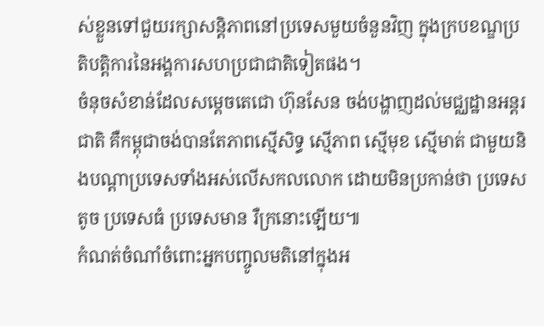ស់ខ្លួនទៅជួយរក្សាសន្តិភាពនៅប្រទេសមួយចំនួនវិញ ក្នុងក្របខណ្ឌប្រតិបត្តិការនៃអង្គការសហប្រជាជាតិទៀតផង។
ចំនុចសំខាន់ដែលសម្តេចតេជោ ហ៊ុនសែន ចង់បង្ហាញដល់មជ្ឈដ្ឋានអន្តរជាតិ គឺកម្ពុជាចង់បានតែភាពស្មើសិទ្ធ ស្មើភាព ស្មើមុខ ស្មើមាត់ ជាមួយនិងបណ្តាប្រទេសទាំងអស់លើសកលលោក ដោយមិនប្រកាន់ថា ប្រទេសតូច ប្រទេសធំ ប្រទេសមាន រឺក្រនោះឡើយ៕
កំណត់ចំណាំចំពោះអ្នកបញ្ចូលមតិនៅក្នុងអ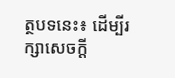ត្ថបទនេះ៖ ដើម្បីរក្សាសេចក្ដី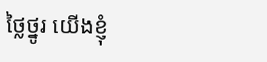ថ្លៃថ្នូរ យើងខ្ញុំ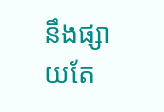នឹងផ្សាយតែ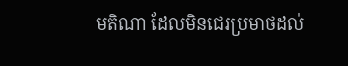មតិណា ដែលមិនជេរប្រមាថដល់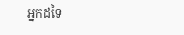អ្នកដទៃ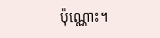ប៉ុណ្ណោះ។